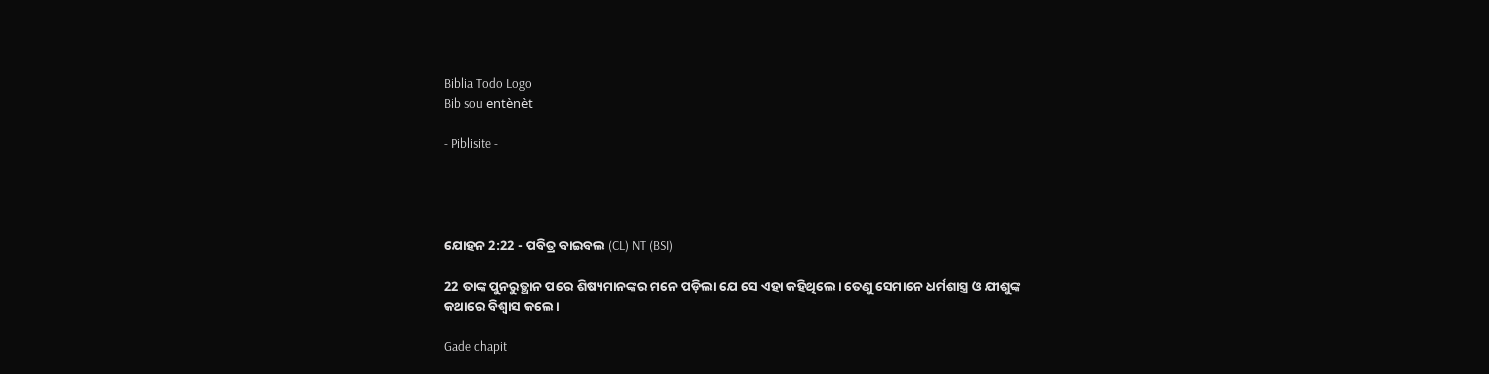Biblia Todo Logo
Bib sou entènèt

- Piblisite -




ଯୋହନ 2:22 - ପବିତ୍ର ବାଇବଲ (CL) NT (BSI)

22 ତାଙ୍କ ପୁନରୁତ୍ଥାନ ପରେ ଶିଷ୍ୟମାନଙ୍କର ମନେ ପଡ଼ିଲା ଯେ ସେ ଏହା କହିଥିଲେ। ତେଣୁ ସେମାନେ ଧର୍ମଶାସ୍ତ୍ର ଓ ଯୀଶୁଙ୍କ କଥାରେ ବିଶ୍ୱାସ କଲେ।

Gade chapit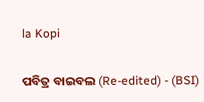la Kopi

ପବିତ୍ର ବାଇବଲ (Re-edited) - (BSI)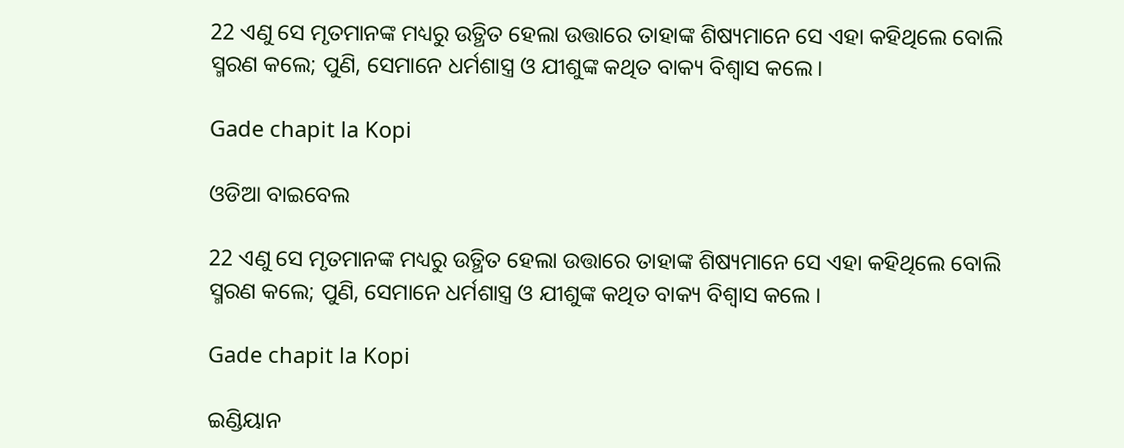22 ଏଣୁ ସେ ମୃତମାନଙ୍କ ମଧ୍ୟରୁ ଉତ୍ଥିତ ହେଲା ଉତ୍ତାରେ ତାହାଙ୍କ ଶିଷ୍ୟମାନେ ସେ ଏହା କହିଥିଲେ ବୋଲି ସ୍ମରଣ କଲେ; ପୁଣି, ସେମାନେ ଧର୍ମଶାସ୍ତ୍ର ଓ ଯୀଶୁଙ୍କ କଥିତ ବାକ୍ୟ ବିଶ୍ଵାସ କଲେ।

Gade chapit la Kopi

ଓଡିଆ ବାଇବେଲ

22 ଏଣୁ ସେ ମୃତମାନଙ୍କ ମଧ୍ୟରୁ ଉତ୍ଥିତ ହେଲା ଉତ୍ତାରେ ତାହାଙ୍କ ଶିଷ୍ୟମାନେ ସେ ଏହା କହିଥିଲେ ବୋଲି ସ୍ମରଣ କଲେ; ପୁଣି, ସେମାନେ ଧର୍ମଶାସ୍ତ୍ର ଓ ଯୀଶୁଙ୍କ କଥିତ ବାକ୍ୟ ବିଶ୍ୱାସ କଲେ ।

Gade chapit la Kopi

ଇଣ୍ଡିୟାନ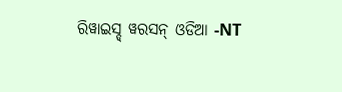ରିୱାଇସ୍ଡ୍ ୱରସନ୍ ଓଡିଆ -NT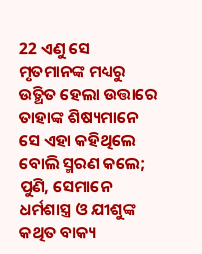22 ଏଣୁ ସେ ମୃତମାନଙ୍କ ମଧ୍ୟରୁ ଉତ୍ଥିତ ହେଲା ଉତ୍ତାରେ ତାହାଙ୍କ ଶିଷ୍ୟମାନେ ସେ ଏହା କହିଥିଲେ ବୋଲି ସ୍ମରଣ କଲେ; ପୁଣି, ସେମାନେ ଧର୍ମଶାସ୍ତ୍ର ଓ ଯୀଶୁଙ୍କ କଥିତ ବାକ୍ୟ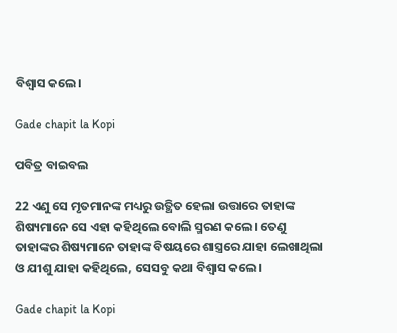ବିଶ୍ୱାସ କଲେ।

Gade chapit la Kopi

ପବିତ୍ର ବାଇବଲ

22 ଏଣୁ ସେ ମୃତମାନଙ୍କ ମଧ୍ୟରୁ ଉତ୍ଥିତ ହେଲା ଉତ୍ତାରେ ତାହାଙ୍କ ଶିଷ୍ୟମାନେ ସେ ଏହା କହିଥିଲେ ବୋଲି ସ୍ମରଣ କଲେ। ତେଣୁ ତାହାଙ୍କର ଶିଷ୍ୟମାନେ ତାହାଙ୍କ ବିଷୟରେ ଶାସ୍ତ୍ରରେ ଯାହା ଲେଖାଥିଲା ଓ ଯୀଶୁ ଯାହା କହିଥିଲେ, ସେସବୁ କଥା ବିଶ୍ୱାସ କଲେ।

Gade chapit la Kopi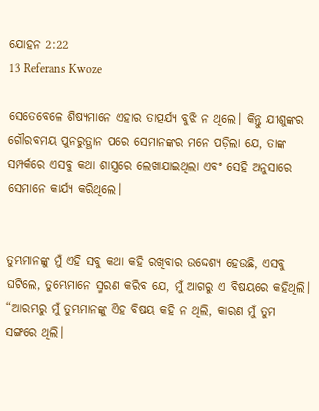ଯୋହନ 2:22
13 Referans Kwoze

ସେତେବେଳେ ଶିଷ୍ୟମାନେ ଏହାର ତାତ୍ପର୍ଯ୍ୟ ବୁଝି ନ ଥିଲେ। କିନ୍ତୁ ଯୀଶୁଙ୍କର ଗୌରବମୟ ପୁନରୁତ୍ଥାନ ପରେ ସେମାନଙ୍କର ମନେ ପଡ଼ିଲା ଯେ, ତାଙ୍କ ସମ୍ପର୍କରେ ଏସବୁ କଥା ଶାସ୍ତ୍ରରେ ଲେଖାଯାଇଥିଲା ଏବଂ ସେହି ଅନୁସାରେ ସେମାନେ କାର୍ଯ୍ୟ କରିଥିଲେ।


ତୁମ୍ଭମାନଙ୍କୁ ମୁଁ ଏହି ସବୁ କଥା କହି ରଖିବାର ଉଦ୍ଦେଶ୍ୟ ହେଉଛି, ଏସବୁ ଘଟିଲେ, ତୁମ୍ଭେମାନେ ସ୍ମରଣ କରିବ ଯେ, ମୁଁ ଆଗରୁ ଏ ବିଷୟରେ କହିଥିଲି। “ଆରମ୍ଭରୁ ମୁଁ ତୁମ୍ଭମାନଙ୍କୁ ଏିହ ବିଷୟ କହି ନ ଥିଲି, କାରଣ ମୁଁ ତୁମ ସଙ୍ଗରେ ଥିଲି।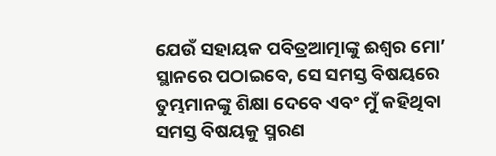ଯେଉଁ ସହାୟକ ପବିତ୍ରଆତ୍ମାଙ୍କୁ ଈଶ୍ୱର ମୋ’ ସ୍ଥାନରେ ପଠାଇବେ, ସେ ସମସ୍ତ ବିଷୟରେ ତୁମ୍ଭମାନଙ୍କୁ ଶିକ୍ଷା ଦେବେ ଏବଂ ମୁଁ କହିଥିବା ସମସ୍ତ ବିଷୟକୁ ସ୍ମରଣ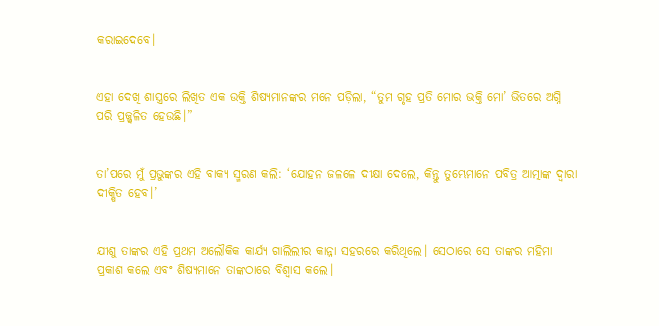କରାଇଦେବେ।


ଏହା ଦେଖି ଶାସ୍ତ୍ରରେ ଲିଖିତ ଏକ ଉକ୍ତି ଶିଷ୍ୟମାନଙ୍କର ମନେ ପଡ଼ିଲା, “ତୁମ ଗୃହ ପ୍ରତି ମୋର ଭକ୍ତି ମୋ’ ଭିତରେ ଅଗ୍ନି ପରି ପ୍ରଜ୍ଜ୍ୱଳିତ ହେଉଛି।”


ତା’ପରେ ମୁଁ ପ୍ରଭୁଙ୍କର ଏହି ବାକ୍ୟ ସ୍ମରଣ କଲି: ‘ଯୋହନ ଜଳଳେ ଦୀକ୍ଷା ଦେଲେ, କିନ୍ତୁ ତୁମ୍ଭେମାନେ ପବିତ୍ର ଆତ୍ମାଙ୍କ ଦ୍ୱାରା ଦୀକ୍ଷିତ ହେବ।’


ଯୀଶୁ ତାଙ୍କର ଏହି ପ୍ରଥମ ଅଲୌକିକ କାର୍ଯ୍ୟ ଗାଲିଲୀର କାନ୍ନା ସହରରେ କରିଥିଲେ। ସେଠାରେ ସେ ତାଙ୍କର ମହିମା ପ୍ରକାଶ କଲେ ଏବଂ ଶିଷ୍ୟମାନେ ତାଙ୍କଠାରେ ବିଶ୍ୱାସ କଲେ।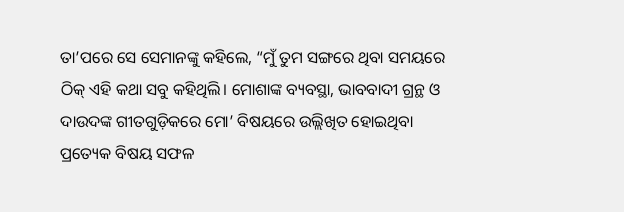ତା’ପରେ ସେ ସେମାନଙ୍କୁ କହିଲେ, “ମୁଁ ତୁମ ସଙ୍ଗରେ ଥିବା ସମୟରେ ଠିକ୍ ଏହି କଥା ସବୁ କହିଥିଲି। ମୋଶାଙ୍କ ବ୍ୟବସ୍ଥା, ଭାବବାଦୀ ଗ୍ରନ୍ଥ ଓ ଦାଉଦଙ୍କ ଗୀତଗୁଡ଼ିକରେ ମୋ’ ବିଷୟରେ ଉଲ୍ଲିଖିତ ହୋଇଥିବା ପ୍ରତ୍ୟେକ ବିଷୟ ସଫଳ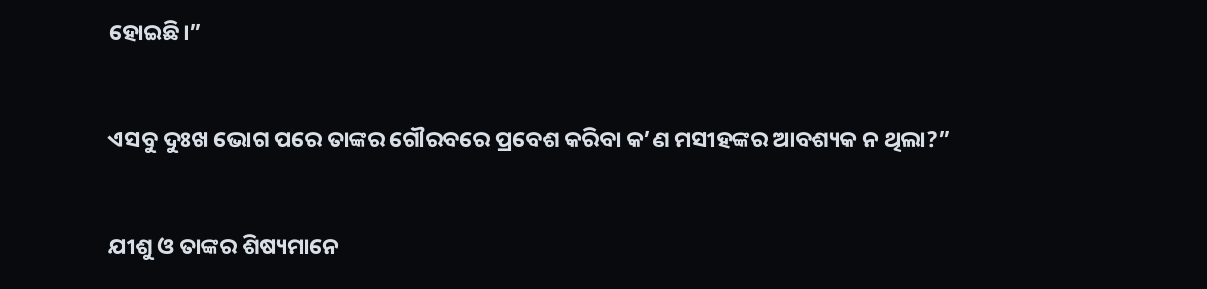ହୋଇଛି।”


ଏସବୁ ଦୁଃଖ ଭୋଗ ପରେ ତାଙ୍କର ଗୌରବରେ ପ୍ରବେଶ କରିବା କ’ଣ ମସୀହଙ୍କର ଆବଶ୍ୟକ ନ ଥିଲା?”


ଯୀଶୁ ଓ ତାଙ୍କର ଶିଷ୍ୟମାନେ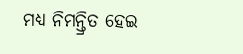ମଧ୍ୟ ନିମନ୍ତ୍ରିତ ହେଇ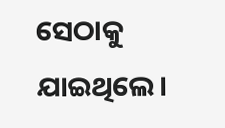ସେଠାକୁ ଯାଇଥିଲେ।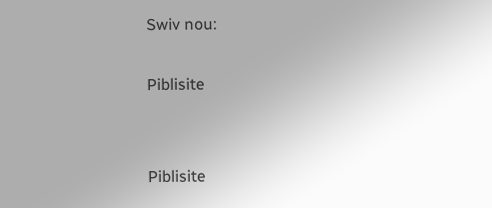Swiv nou:

Piblisite


Piblisite